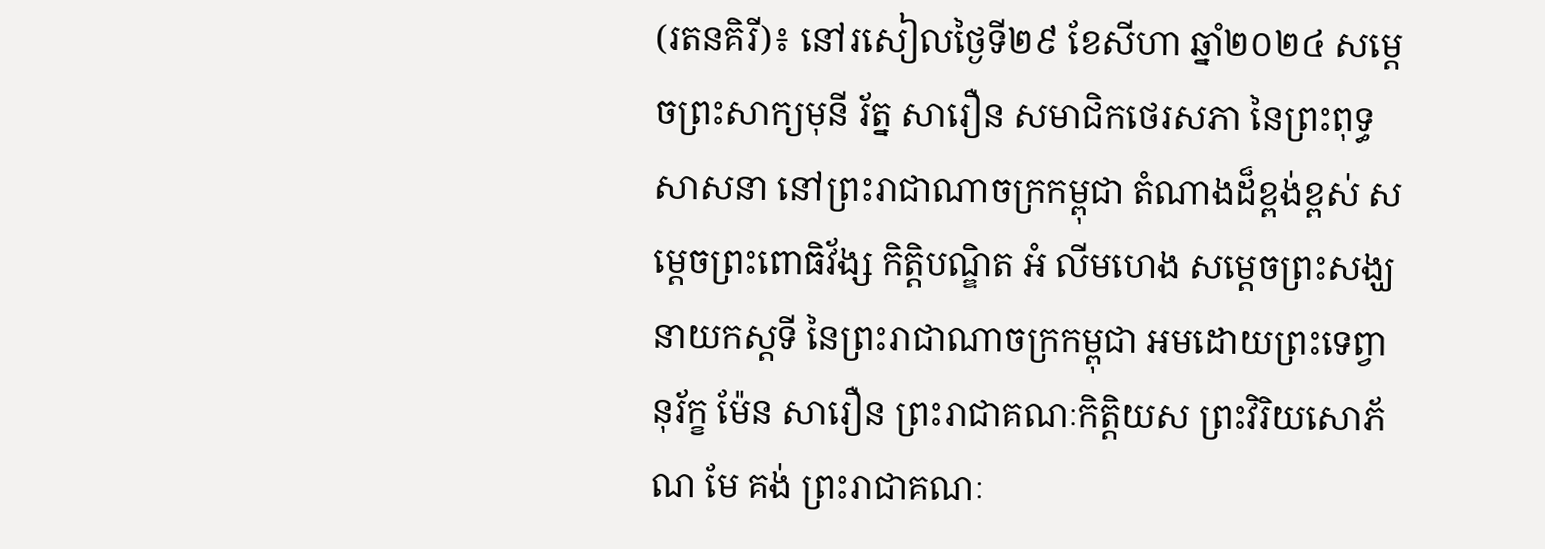(រតនគិរី)៖ នៅរសៀលថ្ងៃទី២៩ ខែសីហា ឆ្នាំ២០២៤ សម្ដេចព្រះសាក្យមុនី រ័ត្ន សារឿន សមាជិកថេរសភា នៃព្រះពុទ្ធសាសនា នៅព្រះរាជាណាចក្រកម្ពុជា តំណាងដ៏ខ្ពង់ខ្ពស់ សម្ដេចព្រះពោធិវ័ង្ស កិត្តិបណ្ឌិត អំ លីមហេង សម្ដេចព្រះសង្ឃនាយកស្ដទី នៃព្រះរាជាណាចក្រកម្ពុជា អមដោយព្រះទេព្វានុរ័ក្ខ ម៉ែន សារឿន ព្រះរាជាគណៈកិត្តិយស ព្រះវិរិយសោភ័ណ មែ គង់ ព្រះរាជាគណៈ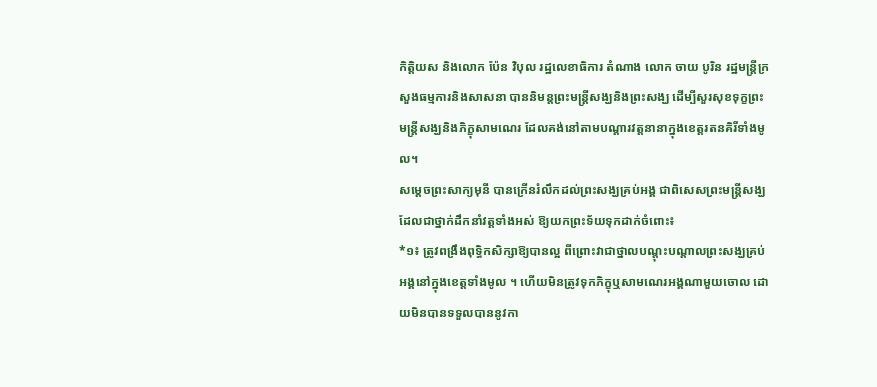កិត្តិយស និងលោក ប៉ែន វិបុល រដ្ឋលេខាធិការ តំណាង លោក ចាយ បូរិន រដ្ឋមន្ត្រីក្រសួងធម្មការនិងសាសនា បាននិមន្តព្រះមន្រ្តីសង្ឃនិងព្រះសង្ឃ ដើម្បីសួរសុខទុក្ខព្រះមន្រ្តីសង្ឃនិងភិក្ខុសាមណេរ ដែលគង់នៅតាមបណ្ដារវត្តនានាក្នុងខេត្តរតនគិរីទាំងមូល។
សម្ដេចព្រះសាក្យមុនី បានក្រើនរំលឹកដល់ព្រះសង្ឃគ្រប់អង្គ ជាពិសេសព្រះមន្រ្តីសង្ឃដែលជាថ្នាក់ដឹកនាំវត្តទាំងអស់ ឱ្យយកព្រះទ័យទុកដាក់ចំពោះ៖
*១៖ ត្រូវពង្រឹងពុទ្ធិកសិក្សាឱ្យបានល្អ ពីព្រោះវាជាថ្នាលបណ្ដុះបណ្ដាលព្រះសង្ឃគ្រប់អង្គនៅក្នុងខេត្តទាំងមូល ។ ហើយមិនត្រូវទុកភិក្ខុឬសាមណេរអង្គណាមួយចោល ដោយមិនបានទទួលបាននូវកា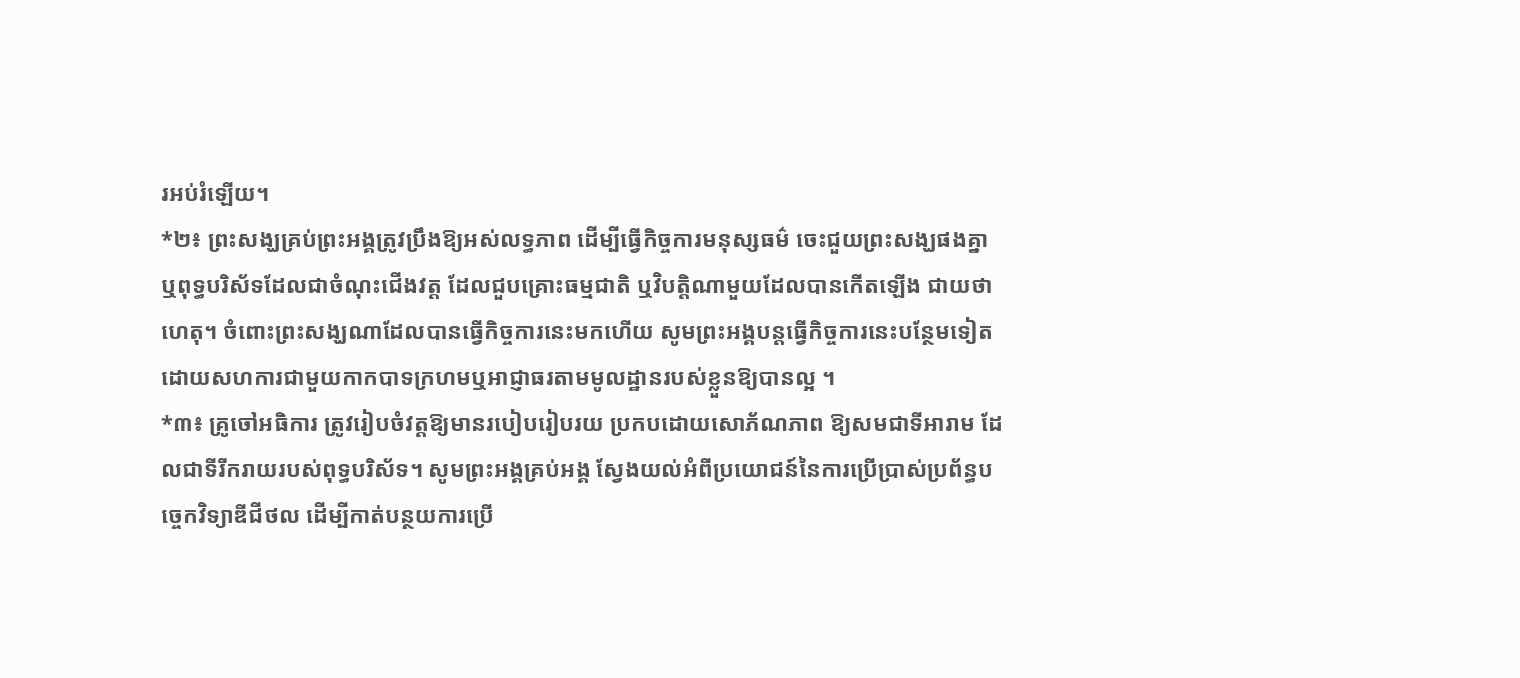រអប់រំឡើយ។
*២៖ ព្រះសង្ឃគ្រប់ព្រះអង្គត្រូវប្រឹងឱ្យអស់លទ្ធភាព ដើម្បីធ្វើកិច្ចការមនុស្សធម៌ ចេះជួយព្រះសង្ឃផងគ្នា ឬពុទ្ធបរិស័ទដែលជាចំណុះជើងវត្ត ដែលជួបគ្រោះធម្មជាតិ ឬវិបត្តិណាមួយដែលបានកើតឡើង ជាយថាហេតុ។ ចំពោះព្រះសង្ឃណាដែលបានធ្វើកិច្ចការនេះមកហើយ សូមព្រះអង្គបន្តធ្វើកិច្ចការនេះបន្ថែមទៀត ដោយសហការជាមួយកាកបាទក្រហមឬអាជ្ញាធរតាមមូលដ្ឋានរបស់ខ្លួនឱ្យបានល្អ ។
*៣៖ គ្រូចៅអធិការ ត្រូវរៀបចំវត្តឱ្យមានរបៀបរៀបរយ ប្រកបដោយសោភ័ណភាព ឱ្យសមជាទីអារាម ដែលជាទីរីករាយរបស់ពុទ្ធបរិស័ទ។ សូមព្រះអង្គគ្រប់អង្គ ស្វែងយល់អំពីប្រយោជន៍នៃការប្រើប្រាស់ប្រព័ន្ធបច្ចេកវិទ្យាឌីជីថល ដើម្បីកាត់បន្ថយការប្រើ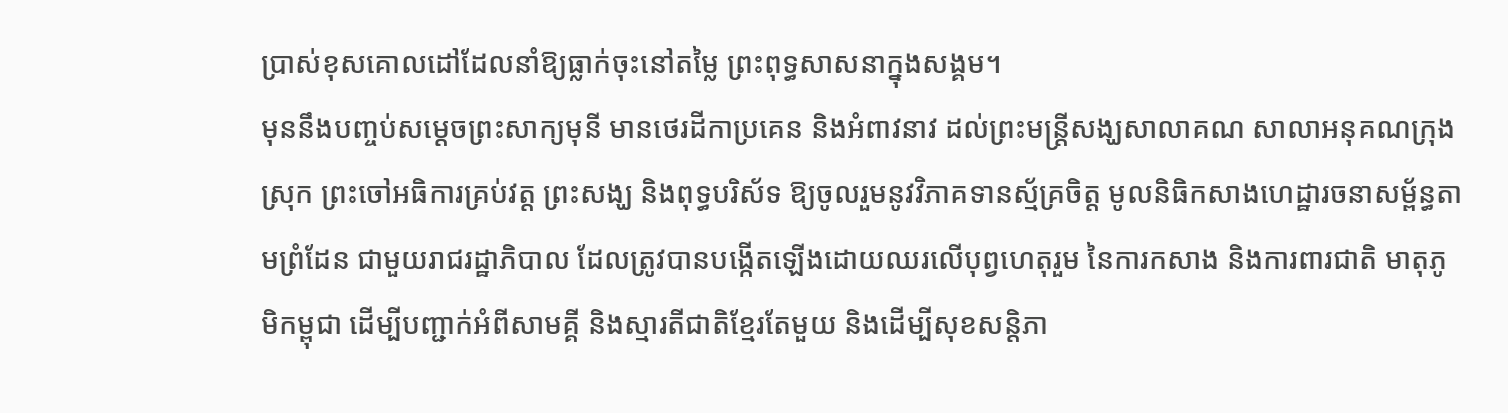ប្រាស់ខុសគោលដៅដែលនាំឱ្យធ្លាក់ចុះនៅតម្លៃ ព្រះពុទ្ធសាសនាក្នុងសង្គម។
មុននឹងបញ្ចប់សម្ដេចព្រះសាក្យមុនី មានថេរដីកាប្រគេន និងអំពាវនាវ ដល់ព្រះមន្ត្រីសង្ឃសាលាគណ សាលាអនុគណក្រុង ស្រុក ព្រះចៅអធិការគ្រប់វត្ត ព្រះសង្ឃ និងពុទ្ធបរិស័ទ ឱ្យចូលរួមនូវវិភាគទានស្ម័គ្រចិត្ត មូលនិធិកសាងហេដ្ឋារចនាសម្ព័ន្ធតាមព្រំដែន ជាមួយរាជរដ្ឋាភិបាល ដែលត្រូវបានបង្កើតឡើងដោយឈរលើបុព្វហេតុរួម នៃការកសាង និងការពារជាតិ មាតុភូមិកម្ពុជា ដើម្បីបញ្ជាក់អំពីសាមគ្គី និងស្មារតីជាតិខ្មែរតែមួយ និងដើម្បីសុខសន្តិភា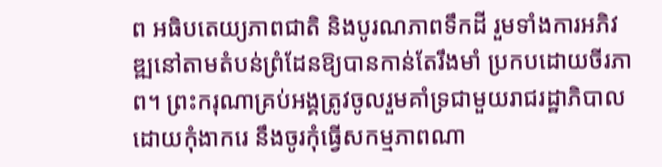ព អធិបតេយ្យភាពជាតិ និងបូរណភាពទឹកដី រួមទាំងការអភិវឌ្ឍនៅតាមតំបន់ព្រំដែនឱ្យបានកាន់តែរឹងមាំ ប្រកបដោយចីរភាព។ ព្រះករុណាគ្រប់អង្គត្រូវចូលរួមគាំទ្រជាមួយរាជរដ្ឋាភិបាល ដោយកុំងាករេ នឹងចូរកុំធ្វើសកម្មភាពណា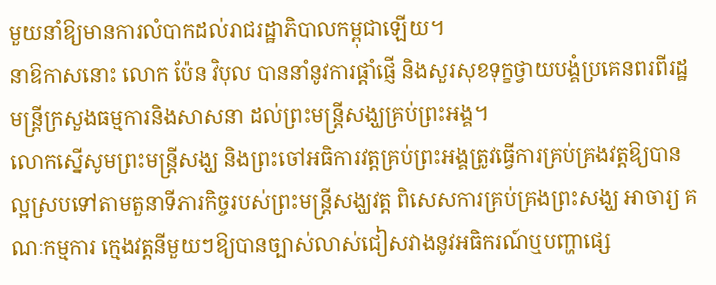មួយនាំឱ្យមានការលំបាកដល់រាជរដ្ឋាភិបាលកម្ពុជាឡើយ។
នាឱកាសនោះ លោក ប៉ែន វិបុល បាននាំនូវការផ្តាំផ្ញើ និងសួរសុខទុក្ខថ្វាយបង្គំប្រគេនពរពីរដ្ឋមន្រ្តីក្រសួងធម្មការនិងសាសនា ដល់ព្រះមន្រ្តីសង្ឃគ្រប់ព្រះអង្គ។
លោកស្នើសូមព្រះមន្រ្តីសង្ឃ និងព្រះចៅអធិការវត្តគ្រប់ព្រះអង្គត្រូវធ្វើការគ្រប់គ្រងវត្តឱ្យបានល្អស្របទៅតាមតួនាទីភារកិច្ចរបស់ព្រះមន្រ្តីសង្ឃវត្ត ពិសេសការគ្រប់គ្រងព្រះសង្ឃ អាចារ្យ គណៈកម្មការ ក្មេងវត្តនីមួយៗឱ្យបានច្បាស់លាស់ជៀសវាងនូវអធិករណ៍ឬបញ្ហាផ្សេ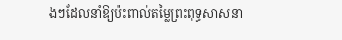ងៗដែលនាំឱ្យប៉ះពាល់តម្លៃព្រះពុទ្ធសាសនា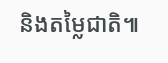និងតម្លៃជាតិ៕